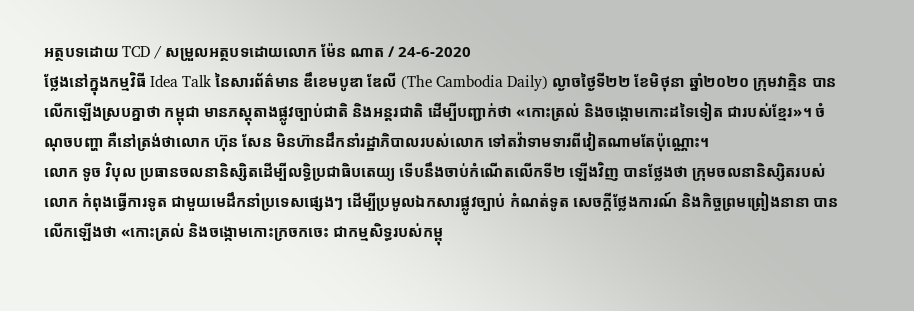អត្ថបទដោយ TCD / សម្រួលអត្ថបទដោយលោក ម៉ែន ណាត / 24-6-2020
ថ្លែងនៅក្នុងកម្មវិធី Idea Talk នៃសារព័ត៌មាន ឌឹខេមបូឌា ឌែលី (The Cambodia Daily) ល្ងាចថ្ងៃទី២២ ខែមិថុនា ឆ្នាំ២០២០ ក្រុមវាគ្មិន បានលើកឡើងស្របគ្នាថា កម្ពុជា មានភស្តុតាងផ្លូវច្បាប់ជាតិ និងអន្តរជាតិ ដើម្បីបញ្ជាក់ថា «កោះត្រល់ និងចង្កោមកោះដទៃទៀត ជារបស់ខ្មែរ»។ ចំណុចបញ្ហា គឺនៅត្រង់ថាលោក ហ៊ុន សែន មិនហ៊ានដឹកនាំរដ្ឋាភិបាលរបស់លោក ទៅតវ៉ាទាមទារពីវៀតណាមតែប៉ុណ្ណោះ។
លោក ទូច វិបុល ប្រធានចលនានិស្សិតដើម្បីលទ្ធិប្រជាធិបតេយ្យ ទើបនឹងចាប់កំណើតលើកទី២ ឡើងវិញ បានថ្លែងថា ក្រុមចលនានិស្សិតរបស់លោក កំពុងធ្វើការទូត ជាមួយមេដឹកនាំប្រទេសផ្សេងៗ ដើម្បីប្រមូលឯកសារផ្លូវច្បាប់ កំណត់ទូត សេចក្តីថ្លែងការណ៍ និងកិច្ចព្រមព្រៀងនានា បានលើកឡើងថា «កោះត្រល់ និងចង្កោមកោះក្រចកចេះ ជាកម្មសិទ្ធរបស់កម្ពុ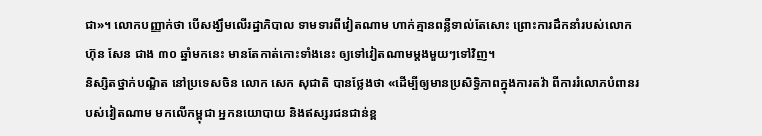ជា»។ លោកបញ្ញាក់ថា បើសង្ឃឹមលើរដ្ឋាភិបាល ទាមទារពីវៀតណាម ហាក់គ្មានពន្លឺទាល់តែសោះ ព្រោះការដឹកនាំរបស់លោក ហ៊ុន សែន ជាង ៣០ ឆ្នាំមកនេះ មានតែកាត់កោះទាំងនេះ ឲ្យទៅវៀតណាមម្តងមួយៗទៅវិញ។
និស្សិតថ្នាក់បណ្ឌិត នៅប្រទេសចិន លោក សេក សុជាតិ បានថ្លែងថា «ដើម្បីឲ្យមានប្រសិទ្ធិភាពក្នុងការតវ៉ា ពីការរំលោភបំពានរបស់វៀតណាម មកលើកម្ពុជា អ្នកនយោបាយ និងឥស្សរជនជាន់ខ្ព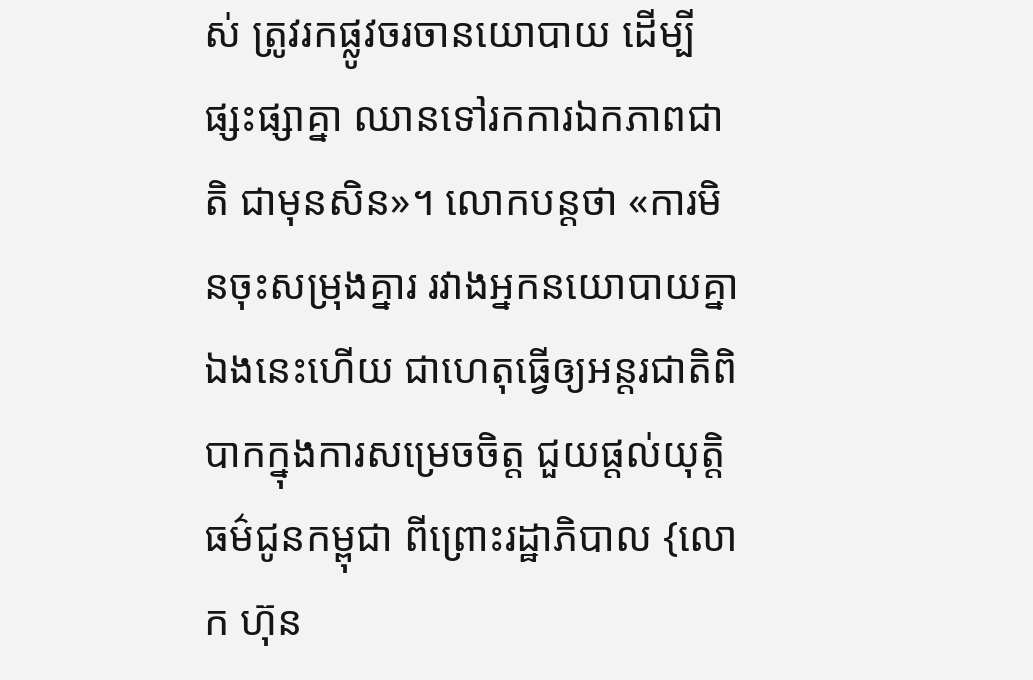ស់ ត្រូវរកផ្លូវចរចានយោបាយ ដើម្បីផ្សះផ្សាគ្នា ឈានទៅរកការឯកភាពជាតិ ជាមុនសិន»។ លោកបន្តថា «ការមិនចុះសម្រុងគ្នារ រវាងអ្នកនយោបាយគ្នាឯងនេះហើយ ជាហេតុធ្វើឲ្យអន្តរជាតិពិបាកក្នុងការសម្រេចចិត្ត ជួយផ្តល់យុត្តិធម៌ជូនកម្ពុជា ពីព្រោះរដ្ឋាភិបាល {លោក ហ៊ុន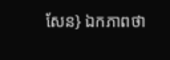សែន} ឯកភាពថា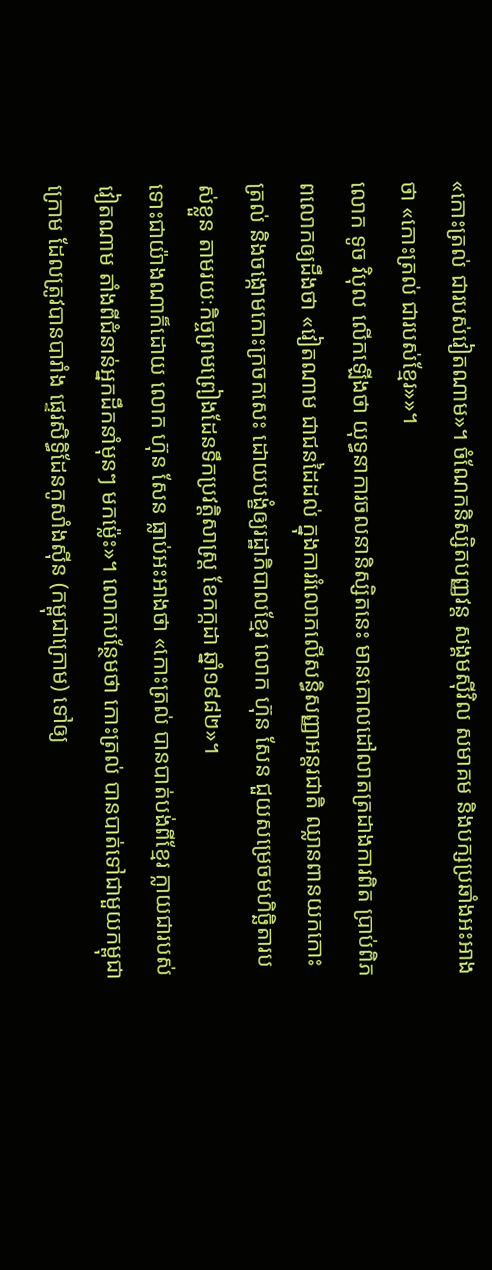«កោះត្រល់ ជារបស់វៀតណាម»។ ចំណែកនិស្សិតបញ្ញវន្ត សង្គមស៊ីវិល សមាគម និងបក្សប្រឆាំងអះអាងថា «កោះត្រល់ ជារបស់ខ្មែរ»»។
លោក ទូច វិបុល លើកឡើងថា យុទ្ធនាការចលនានិស្សិតនេះ មានគោលដៅលាតត្រដាងការពិត ប្រាប់ពិភពលោកឲ្យដឹងថា «វៀតណាម ជាជនដៃដល់ ក្នុងការរំលោភលើសន្ធិសញ្ញាអន្តរជាតិ ឈ្លានពានយកកោះត្រល់ និងចង្កោមកោះក្រចកសេះ ដោយបង្ខំឲ្យរដ្ឋាភិបាលខ្មែរ លោក ហ៊ុន សែន ជួយសម្រេចមហិច្ឆិតារបស់ខ្លួន តាមរយៈកិច្ចព្រមព្រៀងដែនទឹកប្រវត្តិសាស្រ្ត ខែកក្កដា ឆ្នាំ១៩៨២»។
ទោះជាយ៉ាងណាក៏ដោយ លោក ហ៊ុន សែន ធ្លាប់អះអាងថា «កោះត្រល់ បានបាត់បង់ពីខ្មែរ ក្លាយជារបស់វៀតណាម តាំងពីជំនាន់អ្នកដឹកនាំមុនៗ មកម្ល៉េះ»។ លោកបន្ថែមថា កោះត្រល់ បានបាត់ទៅជាមួយកម្ពុជាក្រោម ដែលត្រូវបានបារាំង ផ្ទេរសិទ្ធិដែនកូសាំងស៊ីន (កម្ពុជាក្រោម) ទៅឲ្យ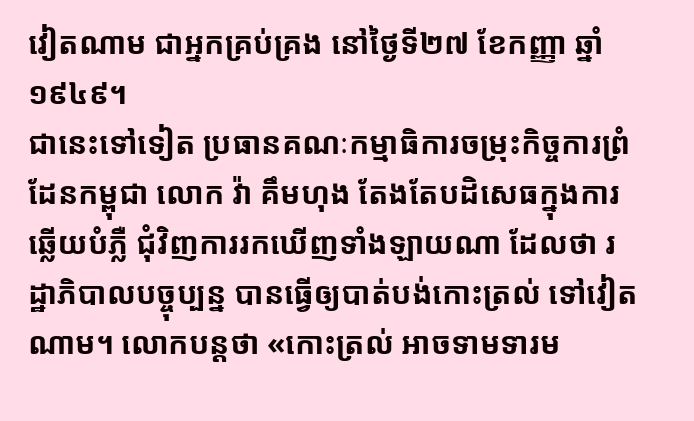វៀតណាម ជាអ្នកគ្រប់គ្រង នៅថ្ងៃទី២៧ ខែកញ្ញា ឆ្នាំ១៩៤៩។
ជានេះទៅទៀត ប្រធានគណៈកម្មាធិការចម្រុះកិច្ចការព្រំដែនកម្ពុជា លោក វ៉ា គឹមហុង តែងតែបដិសេធក្នុងការឆ្លើយបំភ្លឺ ជុំវិញការរកឃើញទាំងឡាយណា ដែលថា រដ្ឋាភិបាលបច្ចុប្បន្ន បានធ្វើឲ្យបាត់បង់កោះត្រល់ ទៅវៀតណាម។ លោកបន្តថា «កោះត្រល់ អាចទាមទារម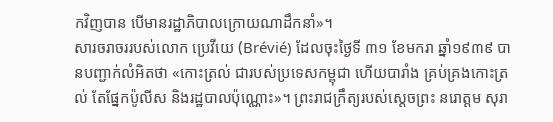កវិញបាន បើមានរដ្ឋាភិបាលក្រោយណាដឹកនាំ»។
សារចរាចររបស់លោក ប្រេវីយេ (Brévié) ដែលចុះថ្ងៃទី ៣១ ខែមករា ឆ្នាំ១៩៣៩ បានបញ្ជាក់លំអិតថា «កោះត្រល់ ជារបស់ប្រទេសកម្ពុជា ហើយបារាំង គ្រប់គ្រងកោះត្រល់ តែផ្នែកប៉ូលីស និងរដ្ឋបាលប៉ុណ្ណោះ»។ ព្រះរាជក្រឹត្យរបស់ស្តេចព្រះ នរោត្តម សុរា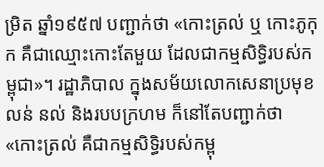ម្រិត ឆ្នាំ១៩៥៧ បញ្ជាក់ថា «កោះត្រល់ ឬ កោះភូកុក គឺជាឈ្មោះកោះតែមួយ ដែលជាកម្មសិទ្ធិរបស់កម្ពុជា»។ រដ្ឋាភិបាល ក្នុងសម័យលោកសេនាប្រមុខ លន់ នល់ និងរបបក្រហម ក៏នៅតែបញ្ជាក់ថា «កោះត្រល់ គឺជាកម្មសិទ្ធិរបស់កម្ពុ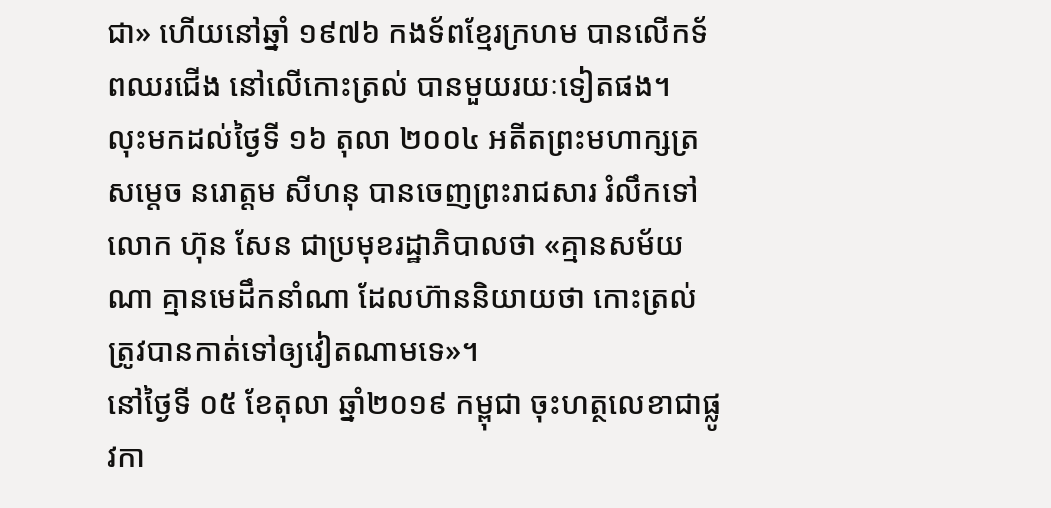ជា» ហើយនៅឆ្នាំ ១៩៧៦ កងទ័ពខ្មែរក្រហម បានលើកទ័ពឈរជើង នៅលើកោះត្រល់ បានមួយរយៈទៀតផង។
លុះមកដល់ថ្ងៃទី ១៦ តុលា ២០០៤ អតីតព្រះមហាក្សត្រ សម្តេច នរោត្តម សីហនុ បានចេញព្រះរាជសារ រំលឹកទៅលោក ហ៊ុន សែន ជាប្រមុខរដ្ឋាភិបាលថា «គ្មានសម័យណា គ្មានមេដឹកនាំណា ដែលហ៊ាននិយាយថា កោះត្រល់ ត្រូវបានកាត់ទៅឲ្យវៀតណាមទេ»។
នៅថ្ងៃទី ០៥ ខែតុលា ឆ្នាំ២០១៩ កម្ពុជា ចុះហត្ថលេខាជាផ្លូវកា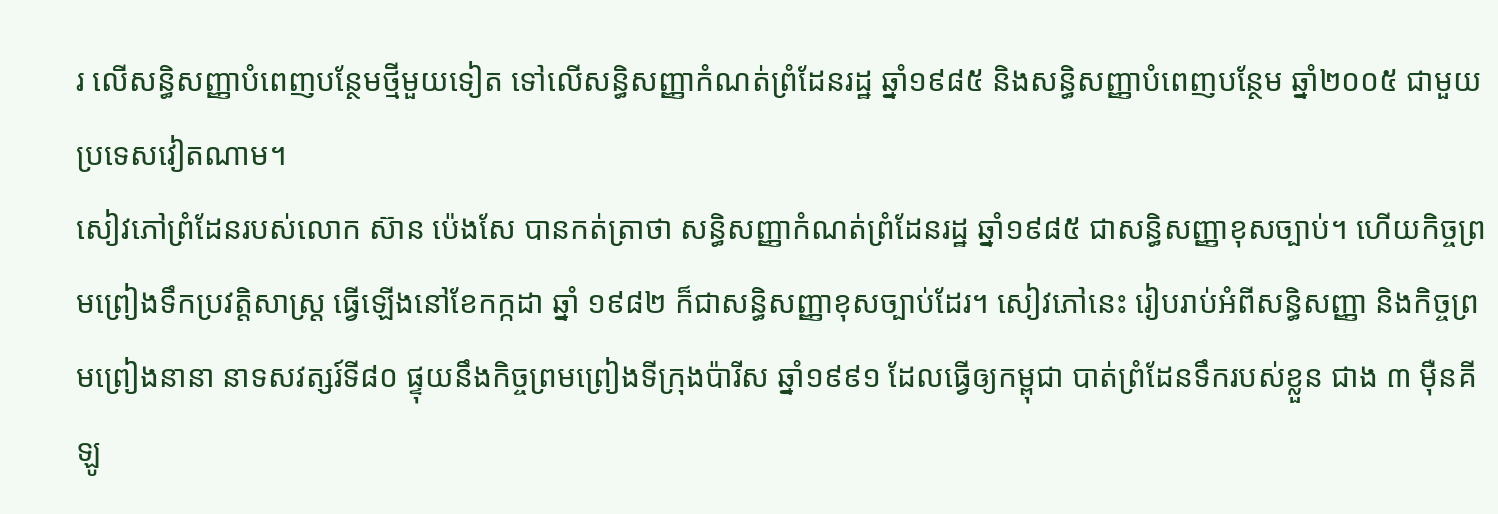រ លើសន្ធិសញ្ញាបំពេញបន្ថែមថ្មីមួយទៀត ទៅលើសន្ធិសញ្ញាកំណត់ព្រំដែនរដ្ឋ ឆ្នាំ១៩៨៥ និងសន្ធិសញ្ញាបំពេញបន្ថែម ឆ្នាំ២០០៥ ជាមួយប្រទេសវៀតណាម។
សៀវភៅព្រំដែនរបស់លោក ស៊ាន ប៉េងសែ បានកត់ត្រាថា សន្ធិសញ្ញាកំណត់ព្រំដែនរដ្ឋ ឆ្នាំ១៩៨៥ ជាសន្ធិសញ្ញាខុសច្បាប់។ ហើយកិច្ចព្រមព្រៀងទឹកប្រវត្តិសាស្រ្ត ធ្វើឡើងនៅខែកក្កដា ឆ្នាំ ១៩៨២ ក៏ជាសន្ធិសញ្ញាខុសច្បាប់ដែរ។ សៀវភៅនេះ រៀបរាប់អំពីសន្ធិសញ្ញា និងកិច្ចព្រមព្រៀងនានា នាទសវត្សរ៍ទី៨០ ផ្ទុយនឹងកិច្ចព្រមព្រៀងទីក្រុងប៉ារីស ឆ្នាំ១៩៩១ ដែលធ្វើឲ្យកម្ពុជា បាត់ព្រំដែនទឹករបស់ខ្លួន ជាង ៣ ម៉ឺនគីឡូ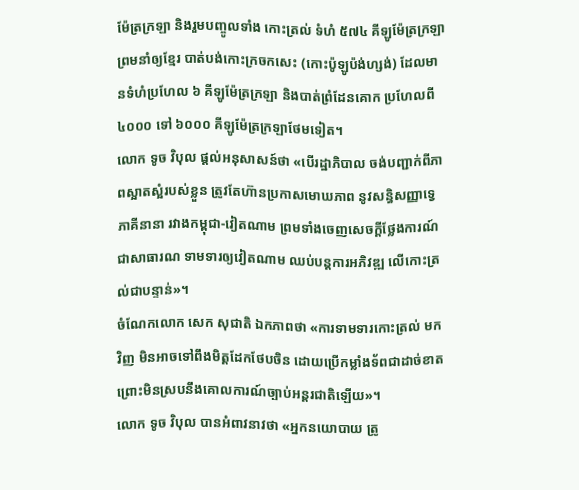ម៉ែត្រក្រឡា និងរួមបញ្ចូលទាំង កោះត្រល់ ទំហំ ៥៧៤ គីឡូម៉ែត្រក្រឡា ព្រមនាំឲ្យខ្មែរ បាត់បង់កោះក្រចកសេះ (កោះប៉ូឡូប៉ង់ហ្សង់) ដែលមានទំហំប្រហែល ៦ គីឡូម៉ែត្រក្រឡា និងបាត់ព្រំដែនគោក ប្រហែលពី ៤០០០ ទៅ ៦០០០ គីឡូម៉ែត្រក្រឡាថែមទៀត។
លោក ទូច វិបុល ផ្តល់អនុសាសន៍ថា «បើរដ្ឋាភិបាល ចង់បញ្ជាក់ពីភាពស្អាតស្អំរបស់ខ្លួន ត្រូវតែហ៊ានប្រកាសមោឃភាព នូវសន្ធិសញ្ញាទ្វេភាគីនានា រវាងកម្ពុជា-វៀតណាម ព្រមទាំងចេញសេចក្តីថ្លែងការណ៍ជាសាធារណ ទាមទារឲ្យវៀតណាម ឈប់បន្តការអភិវឌ្ឍ លើកោះត្រល់ជាបន្ទាន់»។
ចំណែកលោក សេក សុជាតិ ឯកភាពថា «ការទាមទារកោះត្រល់ មកវិញ មិនអាចទៅពឹងមិត្តដែកថែបចិន ដោយប្រើកម្លាំងទ័ពជាដាច់ខាត ព្រោះមិនស្របនឹងគោលការណ៍ច្បាប់អន្តរជាតិឡើយ»។
លោក ទូច វិបុល បានអំពាវនាវថា «អ្នកនយោបាយ ត្រូ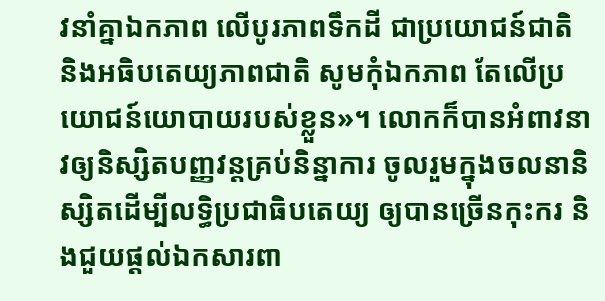វនាំគ្នាឯកភាព លើបូរភាពទឹកដី ជាប្រយោជន៍ជាតិ និងអធិបតេយ្យភាពជាតិ សូមកុំឯកភាព តែលើប្រយោជន៍យោបាយរបស់ខ្លួន»។ លោកក៏បានអំពាវនាវឲ្យនិស្សិតបញ្ញវន្តគ្រប់និន្នាការ ចូលរួមក្នុងចលនានិស្សិតដើម្បីលទ្ធិប្រជាធិបតេយ្យ ឲ្យបានច្រើនកុះករ និងជួយផ្តល់ឯកសារពា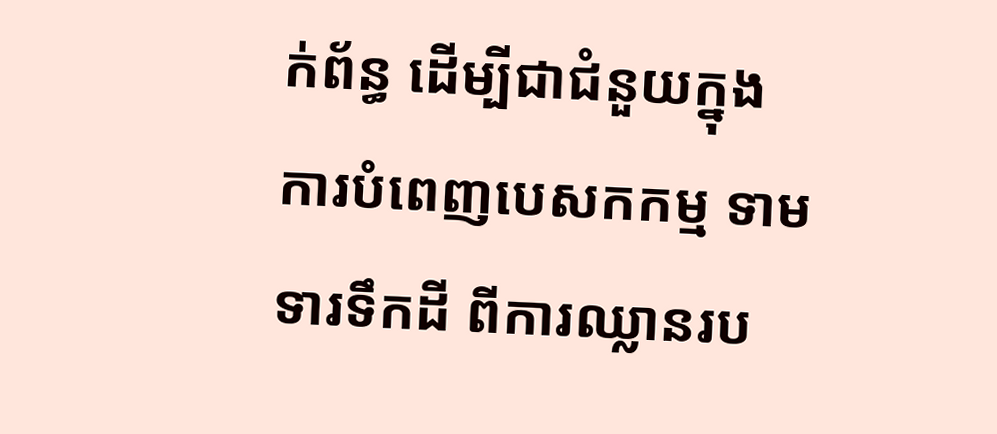ក់ព័ន្ធ ដើម្បីជាជំនួយក្នុងការបំពេញបេសកកម្ម ទាមទារទឹកដី ពីការឈ្លានរប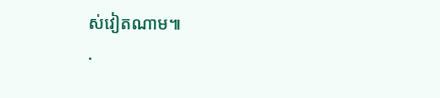ស់វៀតណាម៕
.